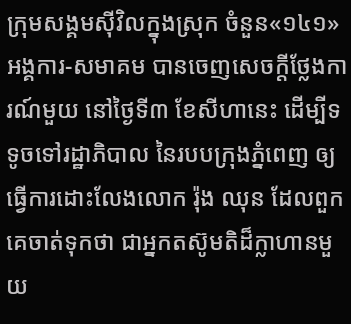ក្រុមសង្គមស៊ីវិលក្នុងស្រុក ចំនួន«១៤១»អង្គការ-សមាគម បានចេញសេចក្តីថ្លែងការណ៍មួយ នៅថ្ងៃទី៣ ខែសីហានេះ ដើម្បីទទូចទៅរដ្ឋាភិបាល នៃរបបក្រុងភ្នំពេញ ឲ្យធ្វើការដោះលែងលោក រ៉ុង ឈុន ដែលពួកគេចាត់ទុកថា ជាអ្នកតស៊ូមតិដ៏ក្លាហានមួយ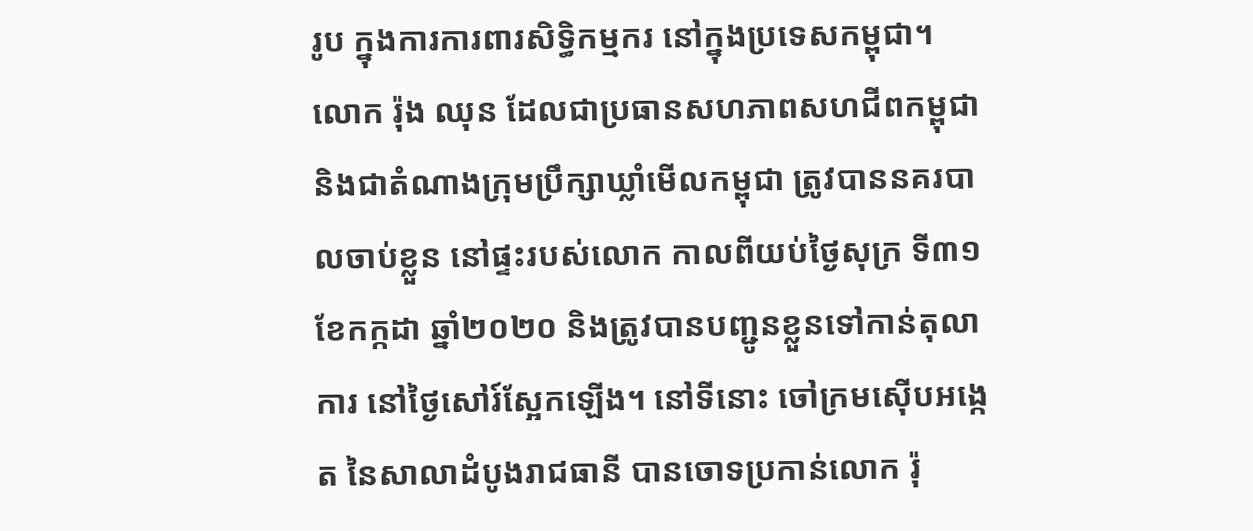រូប ក្នុងការការពារសិទ្ធិកម្មករ នៅក្នុងប្រទេសកម្ពុជា។
លោក រ៉ុង ឈុន ដែលជាប្រធានសហភាពសហជីពកម្ពុជា និងជាតំណាងក្រុមប្រឹក្សាឃ្លាំមើលកម្ពុជា ត្រូវបាននគរបាលចាប់ខ្លួន នៅផ្ទះរបស់លោក កាលពីយប់ថ្ងៃសុក្រ ទី៣១ ខែកក្កដា ឆ្នាំ២០២០ និងត្រូវបានបញ្ជូនខ្លួនទៅកាន់តុលាការ នៅថ្ងៃសៅរ៍ស្អែកឡើង។ នៅទីនោះ ចៅក្រមស៊ើបអង្កេត នៃសាលាដំបូងរាជធានី បានចោទប្រកាន់លោក រ៉ុ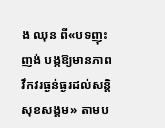ង ឈុន ពី«បទញុះញង់ បង្កឱ្យមានភាពវឹកវរធ្ងន់ធ្ងរដល់សន្ដិសុខសង្គម» តាមប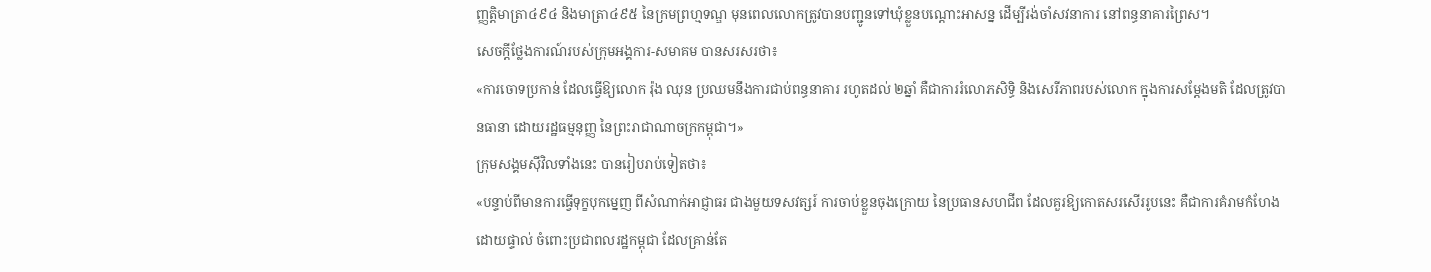ញ្ញត្តិមាត្រា៤៩៤ និងមាត្រា៤៩៥ នៃក្រមព្រហ្មទណ្ឌ មុនពេលលោកត្រូវបានបញ្ជូនទៅឃុំខ្លួនបណ្ដោះអាសន្ន ដើម្បីរង់ចាំសវនាការ នៅពន្ធនាគារព្រៃស។
សេចក្តីថ្លែងការណ៍របស់ក្រុមអង្គការ-សមាគម បានសរសរថា៖
«ការចោទប្រកាន់ ដែលធ្វើឱ្យលោក រ៉ុង ឈុន ប្រឈមនឹងការជាប់ពន្ធនាគារ រហូតដល់ ២ឆ្នាំ គឺជាការរំលោភសិទ្ធិ និងសេរីភាពរបស់លោក ក្នុងការសម្ដែងមតិ ដែលត្រូវបានធានា ដោយរដ្ឋធម្មនុញ្ញ នៃព្រះរាជាណាចក្រកម្ពុជា។»
ក្រុមសង្គមស៊ីវិលទាំងនេះ បានរៀបរាប់ទៀតថា៖
«បន្ទាប់ពីមានការធ្វើទុក្ខបុកម្នេញ ពីសំណាក់អាជ្ញាធរ ជាងមួយទសវត្សរ៍ ការចាប់ខ្លួនចុងក្រោយ នៃប្រធានសហជីព ដែលគួរឱ្យកោតសរសើររូបនេះ គឺជាការគំរាមកំហែងដោយផ្ទាល់ ចំពោះប្រជាពលរដ្ឋកម្ពុជា ដែលគ្រាន់តែ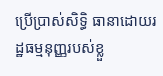ប្រើប្រាស់សិទ្ធិ ធានាដោយរដ្ឋធម្មនុញ្ញរបស់ខ្លួ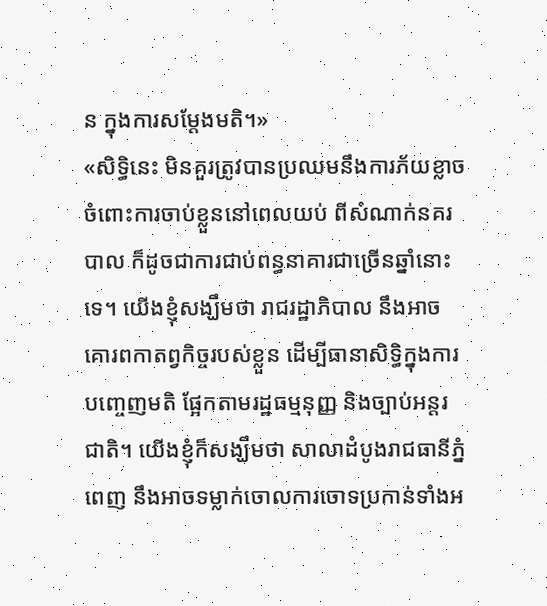ន ក្នុងការសម្ដែងមតិ។»
«សិទ្ធិនេះ មិនគួរត្រូវបានប្រឈមនឹងការភ័យខ្លាច ចំពោះការចាប់ខ្លួននៅពេលយប់ ពីសំណាក់នគរបាល ក៏ដូចជាការជាប់ពន្ធនាគារជាច្រើនឆ្នាំនោះទេ។ យើងខ្ញុំសង្ឃឹមថា រាជរដ្ឋាភិបាល នឹងអាចគោរពកាតព្វកិច្ចរបស់ខ្លួន ដើម្បីធានាសិទ្ធិក្នុងការបញ្ចេញមតិ ផ្អែកតាមរដ្ឋធម្មនុញ្ញ និងច្បាប់អន្តរជាតិ។ យើងខ្ញុំក៏សង្ឃឹមថា សាលាដំបូងរាជធានីភ្នំពេញ នឹងអាចទម្លាក់ចោលការចោទប្រកាន់ទាំងអ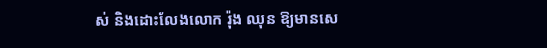ស់ និងដោះលែងលោក រ៉ុង ឈុន ឱ្យមានសេ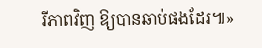រីភាពវិញ ឱ្យបានឆាប់ផងដែរ៕»